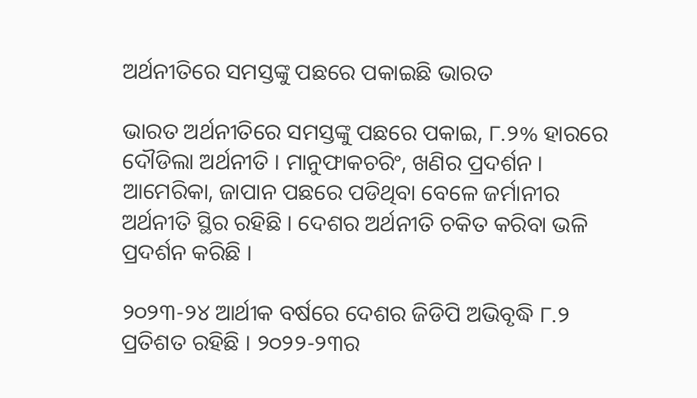ଅର୍ଥନୀତିରେ ସମସ୍ତଙ୍କୁ ପଛରେ ପକାଇଛି ଭାରତ

ଭାରତ ଅର୍ଥନୀତିରେ ସମସ୍ତଙ୍କୁ ପଛରେ ପକାଇ, ୮.୨% ହାରରେ ଦୌଡିଲା ଅର୍ଥନୀତି । ମାନୁଫାକଚରିଂ, ଖଣିର ପ୍ରଦର୍ଶନ । ଆମେରିକା, ଜାପାନ ପଛରେ ପଡିଥିବା ବେଳେ ଜର୍ମାନୀର ଅର୍ଥନୀତି ସ୍ଥିର ରହିଛି । ଦେଶର ଅର୍ଥନୀତି ଚକିତ କରିବା ଭଳି ପ୍ରଦର୍ଶନ କରିଛି ।

୨୦୨୩-୨୪ ଆର୍ଥୀକ ବର୍ଷରେ ଦେଶର ଜିଡିପି ଅଭିବୃଦ୍ଧି ୮.୨ ପ୍ରତିଶତ ରହିଛି । ୨୦୨୨-୨୩ର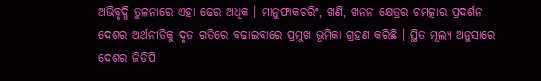ଅଭିବୃଦ୍ଧି ତୁଳନାରେ ଏହା ଢେର ଅଧିକ । ମାନୁଫାକଚରିଂ, ଖଣି, ଖନନ କ୍ଷେତ୍ରର ଚମତ୍କାର ପ୍ରଦର୍ଶନ ଦେଶର ଅର୍ଥନୀତିକୁ ଦୃତ ଗତିରେ ବଢାଇବାରେ ପ୍ରମୁଖ ଭୂମିକା ଗ୍ରହଣ କରିଛି । ସ୍ଥିତ ମୂଲ୍ୟ ଅନୁସାରେ ଦେଶର ଜିଡିପି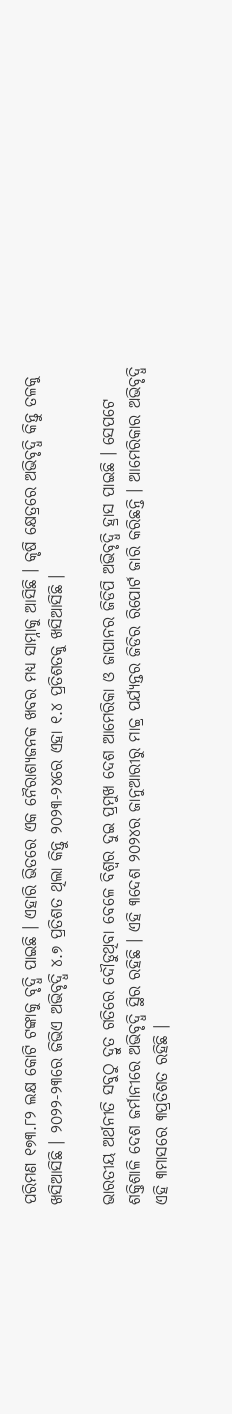ପରିମଣ ୧୭୩.୮୨ ଲକ୍ଷ କୋଟି ଟଙ୍କାକୁ ବୃଦ୍ଧି ପାଇଛି । ଏହାରି ଭିତରେ ଏକ ନୈରାଶ୍ୟଜନକ ଖବର ମଧ୍ୟ ସାମ୍ନାକୁ ଆସିଛି । କୃଷି କ୍ଷେତ୍ରରେ ଅଭିବୃଦ୍ଧି କିନ୍ତୁ ତଳକୁ ଖସିଆସିଛି । ୨୦୨୨-୨୩ରେ ଜିଭିଏ ଅଭିବୃଦ୍ଧି ୪.୭ ପ୍ରତିଶତ ଥିଲା କିନ୍ତୁ ୨୦୨୩-୨୪ରେ ଏହା ୧.୪ ପ୍ରତିଶତକୁ ଖସିଆସିଛି ।

ଭାରତୀୟ ଅର୍ଥନୀତି ସବୁଠୁ ଦ୍ରୁତ ଗତିରେ ଦୌଡୁଥିବା ବେଳେ ବିଶ୍ୱର ଦୁଇ ପ୍ରମୁଖ ଦେଶ ଆମେରିକା ଓ ଜାପାନର ଜିଡିପି ଅଭିବୃଦ୍ଧି ହ୍ରାସ ପାଇଛି । ସେପଟେ ଶକ୍ତିଶାଳି ଦେଶ ଜର୍ମାନୀରେ ଅଭିବୃଦ୍ଧି ସ୍ଥିର ରହିଛି । ଏହି ୩ଦେଶ ୨୦୨୪ର ଜାନୁଆରୀରୁ ମାଚ୍ଚ୍ର ପର୍ଯ୍ୟନ୍ତର ଜିଡିର ରିପୋର୍ଟ ଜାରି କରିଛନ୍ତି । ଆମେରିକାର ଅଭିବୃଦ୍ଧି ଏହି ୩ମାସରେ ୩ପ୍ରତିଶତ ରହିଛି ।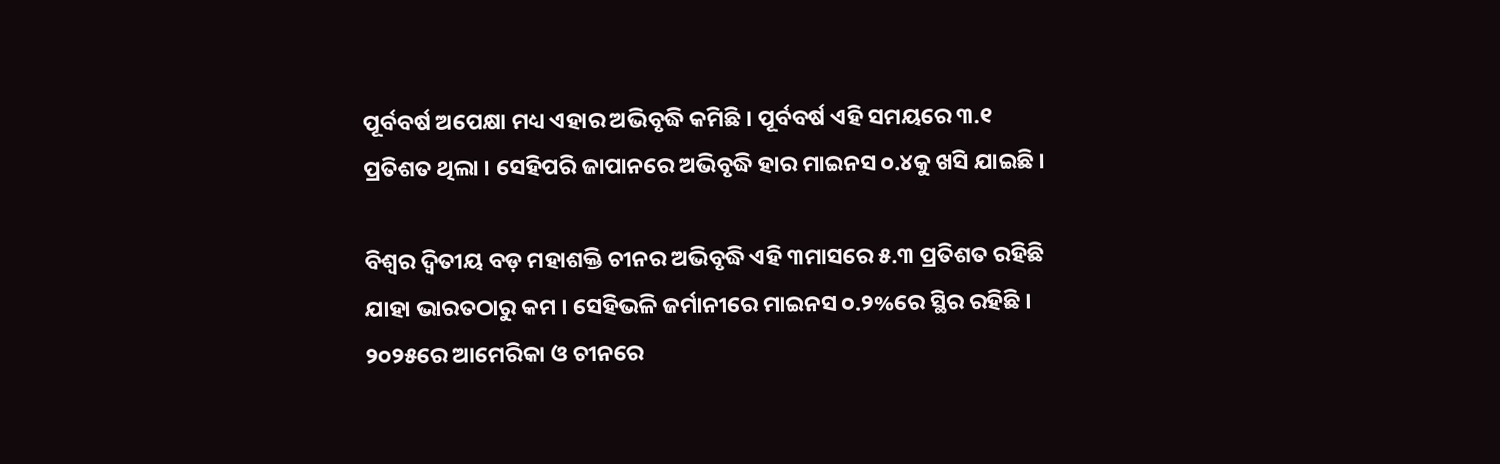ପୂର୍ବବର୍ଷ ଅପେକ୍ଷା ମଧ୍ୟ ଏହାର ଅଭିବୃଦ୍ଧି କମିଛି । ପୂର୍ବବର୍ଷ ଏହି ସମୟରେ ୩.୧ ପ୍ରତିଶତ ଥିଲା । ସେହିପରି ଜାପାନରେ ଅଭିବୃଦ୍ଧି ହାର ମାଇନସ ୦.୪କୁ ଖସି ଯାଇଛି ।

ବିଶ୍ୱର ଦ୍ୱିତୀୟ ବଡ଼ ମହାଶକ୍ତି ଚୀନର ଅଭିବୃଦ୍ଧି ଏହି ୩ମାସରେ ୫.୩ ପ୍ରତିଶତ ରହିଛି ଯାହା ଭାରତଠାରୁ କମ । ସେହିଭଳି ଜର୍ମାନୀରେ ମାଇନସ ୦.୨%ରେ ସ୍ଥିର ରହିଛି । ୨୦୨୫ରେ ଆମେରିକା ଓ ଚୀନରେ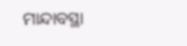ମାନ୍ଦାବସ୍ଥା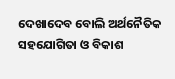ଦେଖାଦେବ ବୋଲି ଅର୍ଥନୈତିକ ସହଯୋଗିତା ଓ ବିକାଶ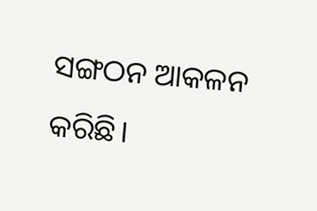ସଙ୍ଗଠନ ଆକଳନ କରିଛି।